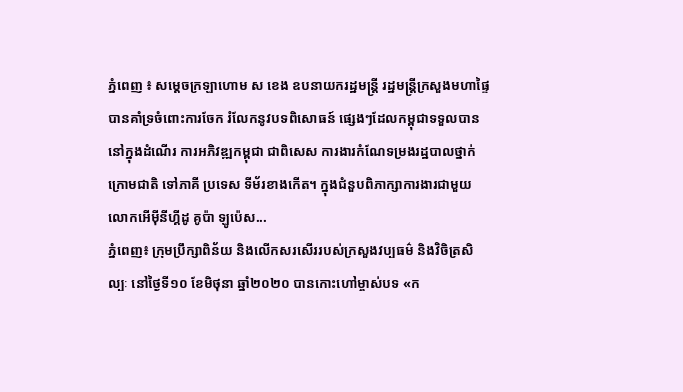ភ្នំពេញ ៖ សម្ដេចក្រឡាហោម ស ខេង ឧបនាយករដ្ឋមន្ដ្រី រដ្ឋមន្ដ្រីក្រសួងមហាផ្ទៃ បានគាំទ្រចំពោះការចែក រំលែកនូវបទពិសោធន៍ ផ្សេងៗដែលកម្ពុជាទទួលបាន នៅក្នុងដំណើរ ការអភិវឌ្ឍកម្ពុជា ជាពិសេស ការងារកំណែទម្រងរដ្ឋបាលថ្នាក់ ក្រោមជាតិ ទៅភាគី ប្រទេស ទីម័រខាងកើត។ ក្នុងជំនួបពិភាក្សាការងារជាមួយ លោកអើម៉ីនីហ្គីដូ គូប៉ា ឡូប៉េស...
ភ្នំពេញ៖ ក្រុមប្រឹក្សាពិន័យ និងលើកសរសើររបស់ក្រសួងវប្បធម៌ និងវិចិត្រសិល្បៈ នៅថ្ងៃទី១០ ខែមិថុនា ឆ្នាំ២០២០ បានកោះហៅម្ចាស់បទ «ក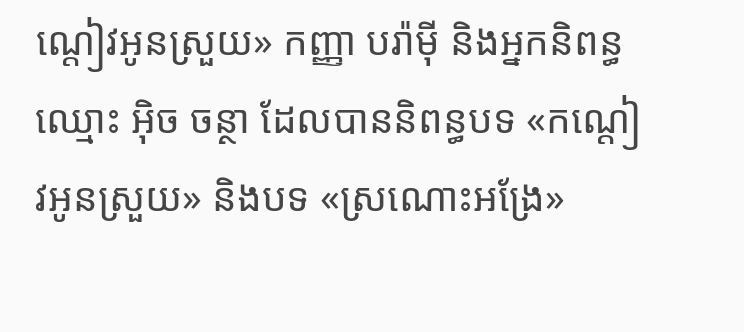ណ្តៀវអូនស្រួយ» កញ្ញា បរ៉ាម៉ី និងអ្នកនិពន្ធ ឈ្មោះ អ៊ិច ចន្ថា ដែលបាននិពន្ធបទ «កណ្តៀវអូនស្រួយ» និងបទ «ស្រណោះអង្រែ»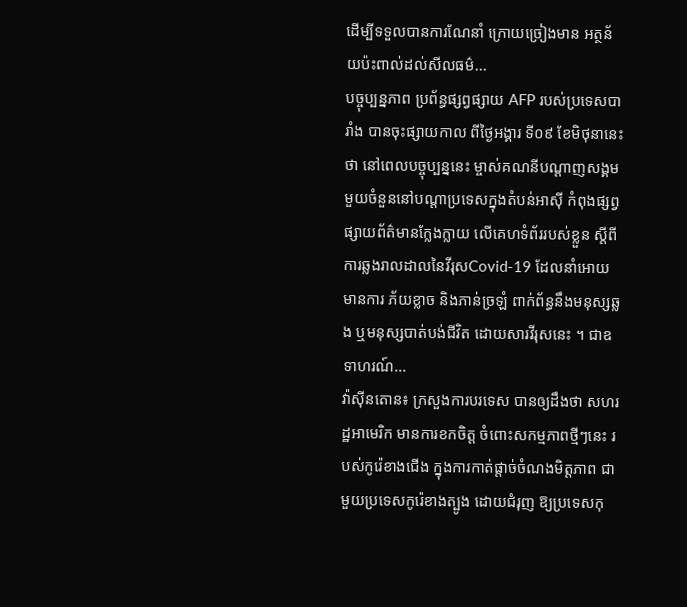ដើម្បីទទួលបានការណែនាំ ក្រោយច្រៀងមាន អត្ថន័យប៉ះពាល់ដល់សីលធម៌...
បច្ចុប្បន្នភាព ប្រព័ន្ធផ្សព្វផ្សាយ AFP របស់ប្រទេសបារាំង បានចុះផ្សាយកាល ពីថ្ងៃអង្គារ ទី០៩ ខែមិថុនានេះថា នៅពេលបច្ចុប្បន្ននេះ ម្ចាស់គណនីបណ្តាញសង្គម មួយចំនួននៅបណ្តាប្រទេសក្នុងតំបន់អាស៊ី កំពុងផ្សព្វផ្សាយព័ត៌មានក្លែងក្លាយ លើគេហទំព័ររបស់ខ្លួន ស្តីពីការឆ្លងរាលដាលនៃវីរុសCovid-19 ដែលនាំអោយមានការ ភ័យខ្លាច និងភាន់ច្រឡំ ពាក់ព័ន្ធនឹងមនុស្សឆ្លង ឬមនុស្សបាត់បង់ជីវិត ដោយសារវីរុសនេះ ។ ជាឧទាហរណ៍...
វ៉ាស៊ីនតោន៖ ក្រសួងការបរទេស បានឲ្យដឹងថា សហរដ្ឋអាមេរិក មានការខកចិត្ត ចំពោះសកម្មភាពថ្មីៗនេះ របស់កូរ៉េខាងជើង ក្នុងការកាត់ផ្តាច់ចំណងមិត្តភាព ជាមួយប្រទេសកូរ៉េខាងត្បូង ដោយជំរុញ ឱ្យប្រទេសកុ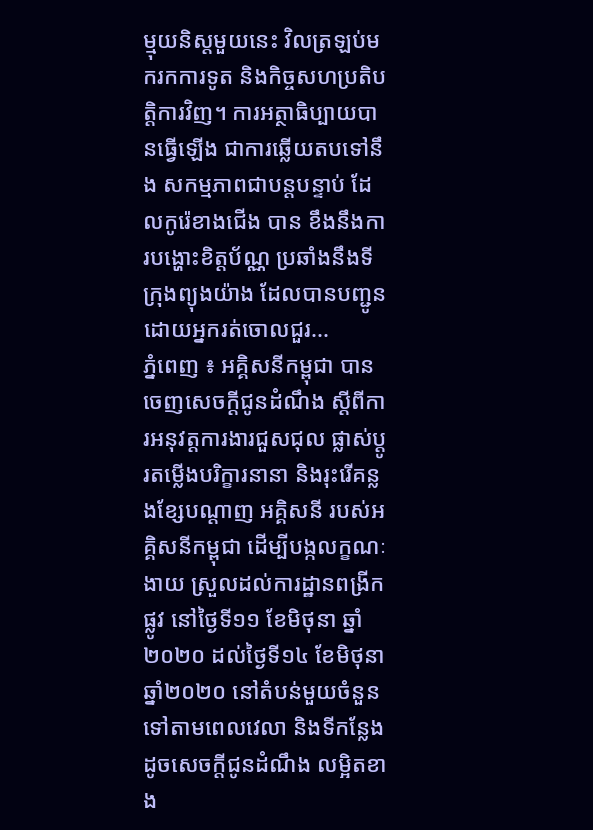ម្មុយនិស្តមួយនេះ វិលត្រឡប់មករកការទូត និងកិច្ចសហប្រតិបត្តិការវិញ។ ការអត្ថាធិប្បាយបានធ្វើឡើង ជាការឆ្លើយតបទៅនឹង សកម្មភាពជាបន្តបន្ទាប់ ដែលកូរ៉េខាងជើង បាន ខឹងនឹងការបង្ហោះខិត្តប័ណ្ណ ប្រឆាំងនឹងទីក្រុងព្យុងយ៉ាង ដែលបានបញ្ជូន ដោយអ្នករត់ចោលជួរ...
ភ្នំពេញ ៖ អគ្គិសនីកម្ពុជា បានចេញសេចក្តីជូនដំណឹង ស្តីពីការអនុវត្តការងារជួសជុល ផ្លាស់ប្តូរតម្លើងបរិក្ខារនានា និងរុះរើគន្លងខ្សែបណ្តាញ អគ្គិសនី របស់អគ្គិសនីកម្ពុជា ដើម្បីបង្កលក្ខណៈងាយ ស្រួលដល់ការដ្ឋានពង្រីកផ្លូវ នៅថ្ងៃទី១១ ខែមិថុនា ឆ្នាំ២០២០ ដល់ថ្ងៃទី១៤ ខែមិថុនា ឆ្នាំ២០២០ នៅតំបន់មួយចំនួន ទៅតាមពេលវេលា និងទីកន្លែង ដូចសេចក្តីជូនដំណឹង លម្អិតខាង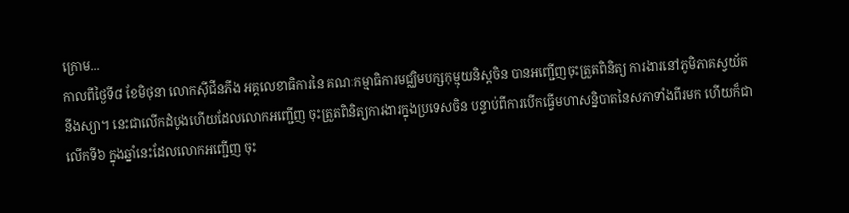ក្រោម...
កាលពីថ្ងៃទី៨ ខែមិថុនា លោកស៊ីជីនភីង អគ្គលេខាធិការនៃ គណៈកម្មាធិការមជ្ឈិមបក្សកុម្មុយនិស្តចិន បានអញ្ជើញចុះត្រួតពិនិត្យ ការងារនៅភូមិភាគស្វយ័តនីងស្យា។ នេះជាលើកដំបូងហើយដែលលោកអញ្ជើញ ចុះត្រួតពិនិត្យការងារក្នុងប្រទេសចិន បន្ទាប់ពីការបើកធ្វើមហាសន្និបាតនៃសភាទាំងពីរមក ហើយក៏ជាលើកទី៦ ក្នុងឆ្នាំនេះដែលលោកអញ្ជើញ ចុះ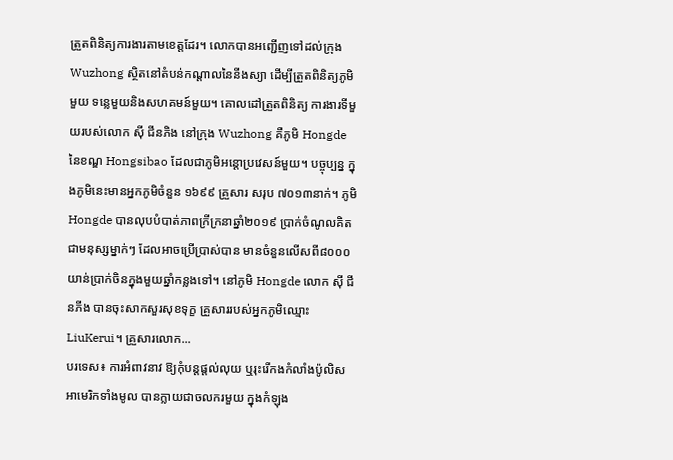ត្រួតពិនិត្យការងារតាមខេត្តដែរ។ លោកបានអញ្ជើញទៅដល់ក្រុង Wuzhong ស្ថិតនៅតំបន់កណ្តាលនៃនីងស្យា ដើម្បីត្រួតពិនិត្យភូមិមួយ ទន្លេមួយនិងសហគមន៍មួយ។ គោលដៅត្រួតពិនិត្យ ការងារទីមួយរបស់លោក ស៊ី ជីនភិង នៅក្រុង Wuzhong គឺភូមិ Hongde នៃខណ្ឌ Hongsibao ដែលជាភូមិអន្តោប្រវេសន៍មួយ។ បច្ចុប្បន្ន ក្នុងភូមិនេះមានអ្នកភូមិចំនួន ១៦៩៩ គ្រួសារ សរុប ៧០១៣នាក់។ ភូមិHongde បានលុបបំបាត់ភាពក្រីក្រនាឆ្នាំ២០១៩ ប្រាក់ចំណូលគិតជាមនុស្សម្នាក់ៗ ដែលអាចប្រើប្រាស់បាន មានចំនួនលើសពី៨០០០យាន់ប្រាក់ចិនក្នុងមួយឆ្នាំកន្លងទៅ។ នៅភូមិ Hongde លោក ស៊ី ជីនភីង បានចុះសាកសួរសុខទុក្ខ គ្រួសាររបស់អ្នកភូមិឈ្មោះ LiuKerui។ គ្រួសារលោក...
បរទេស៖ ការអំពាវនាវ ឱ្យកុំបន្តផ្តល់លុយ ឬរុះរើកងកំលាំងប៉ូលិសអាមេរិកទាំងមូល បានក្លាយជាចលករមួយ ក្នុងកំឡុង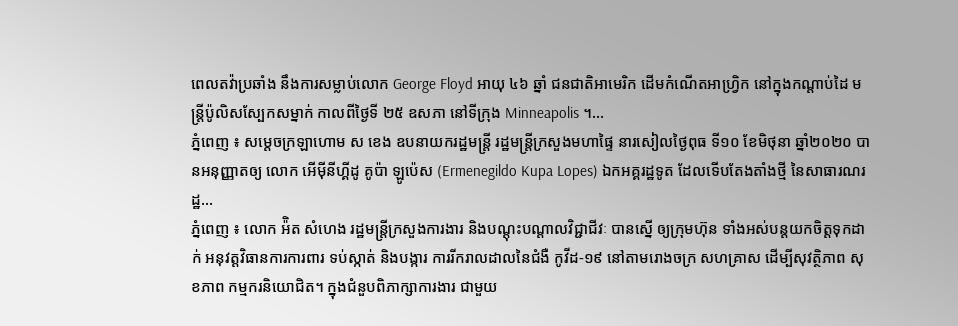ពេលតវ៉ាប្រឆាំង នឹងការសម្លាប់លោក George Floyd អាយុ ៤៦ ឆ្នាំ ជនជាតិអាមេរិក ដើមកំណើតអាហ្វ្រិក នៅក្នុងកណ្តាប់ដៃ មន្ត្រីប៉ូលិសស្បែកសម្នាក់ កាលពីថ្ងៃទី ២៥ ឧសភា នៅទីក្រុង Minneapolis ។...
ភ្នំពេញ ៖ សម្ដេចក្រឡាហោម ស ខេង ឧបនាយករដ្ឋមន្ត្រី រដ្ឋមន្ត្រីក្រសួងមហាផ្ទៃ នារសៀលថ្ងៃពុធ ទី១០ ខែមិថុនា ឆ្នាំ២០២០ បានអនុញ្ញាតឲ្យ លោក អើម៉ីនីហ្គីដូ គូប៉ា ឡូប៉េស (Ermenegildo Kupa Lopes) ឯកអគ្គរដ្ឋទូត ដែលទើបតែងតាំងថ្មី នៃសាធារណរដ្ឋ...
ភ្នំពេញ ៖ លោក អ៉ិត សំហេង រដ្ឋមន្ត្រីក្រសួងការងារ និងបណ្តុះបណ្តាលវិជ្ជាជីវៈ បានស្នើ ឲ្យក្រុមហ៊ុន ទាំងអស់បន្តយកចិត្តទុកដាក់ អនុវត្តវិធានការការពារ ទប់ស្កាត់ និងបង្ការ ការរីករាលដាលនៃជំងឺ កូវីដ-១៩ នៅតាមរោងចក្រ សហគ្រាស ដើម្បីសុវត្ថិភាព សុខភាព កម្មករនិយោជិត។ ក្នុងជំនួបពិភាក្សាការងារ ជាមួយ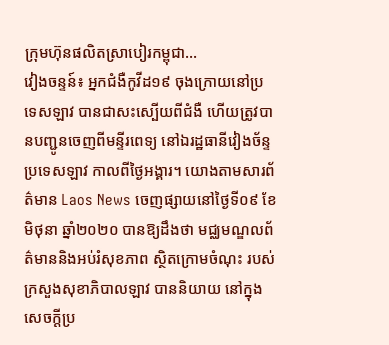ក្រុមហ៊ុនផលិតស្រាបៀរកម្ពុជា...
វៀងចន្ទន៍៖ អ្នកជំងឺកូវីដ១៩ ចុងក្រោយនៅប្រទេសឡាវ បានជាសះស្បើយពីជំងឺ ហើយត្រូវបានបញ្ជូនចេញពីមន្ទីរពេទ្យ នៅឯរដ្ឋធានីវៀងច័ន្ទ ប្រទេសឡាវ កាលពីថ្ងៃអង្គារ។ យោងតាមសារព័ត៌មាន Laos News ចេញផ្សាយនៅថ្ងៃទី០៩ ខែមិថុនា ឆ្នាំ២០២០ បានឱ្យដឹងថា មជ្ឈមណ្ឌលព័ត៌មាននិងអប់រំសុខភាព ស្ថិតក្រោមចំណុះ របស់ក្រសួងសុខាភិបាលឡាវ បាននិយាយ នៅក្នុងសេចក្តីប្រ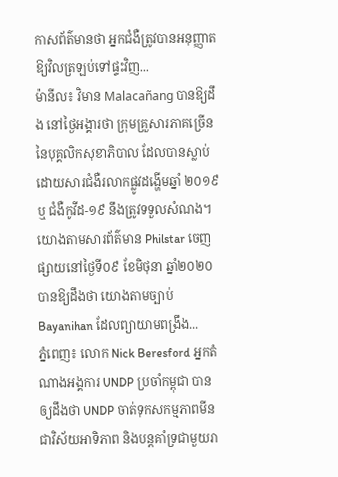កាសព័ត៌មានថា អ្នកជំងឺត្រូវបានអនុញ្ញាត ឱ្យវិលត្រឡប់ទៅផ្ទះវិញ...
ម៉ានីល៖ វិមាន Malacañang បានឱ្យដឹង នៅថ្ងៃអង្គារថា ក្រុមគ្រួសារភាគច្រើន នៃបុគ្គលិកសុខាភិបាល ដែលបានស្លាប់ ដោយសារជំងឺរលាកផ្លូវដង្ហើមឆ្នាំ ២០១៩ ឬ ជំងឺកូវីដ-១៩ នឹងត្រូវទទួលសំណង។ យោងតាមសារព័ត៌មាន Philstar ចេញផ្សាយនៅថ្ងៃទី០៩ ខែមិថុនា ឆ្នាំ២០២០ បានឱ្យដឹងថា យោងតាមច្បាប់ Bayanihan ដែលព្យាយាមពង្រឹង...
ភ្នំពេញ៖ លោក Nick Beresford អ្នកតំណាងអង្គការ UNDP ប្រចាំកម្ពុជា បានឲ្យដឹងថា UNDP ចាត់ទុកសកម្មភាពមីន ជាវិស័យអាទិភាព និងបន្តគាំទ្រជាមួយរា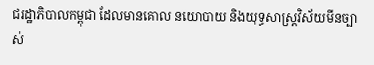ជរដ្ឋាភិបាលកម្ពុជា ដែលមានគោល នយោបាយ និងយុទ្ធសាស្ត្រវិស័យមីនច្បាស់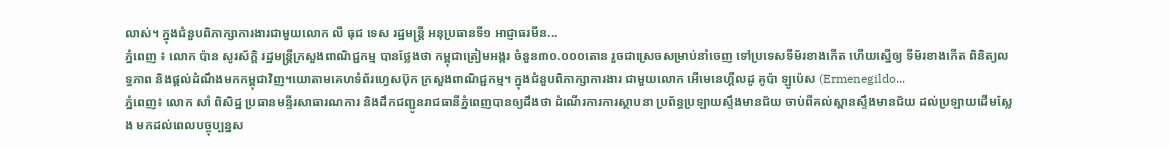លាស់។ ក្នុងជំនួបពិភាក្សាការងារជាមួយលោក លី ធុជ ទេស រដ្ឋមន្ត្រី អនុប្រធានទី១ អាជ្ញាធរមីន...
ភ្នំពេញ ៖ លោក ប៉ាន សូរស័ក្ដិ រដ្ឋមន្ត្រីក្រសួងពាណិជ្ជកម្ម បានថ្លែងថា កម្ពុជាត្រៀមអង្ករ ចំនួន៣០.០០០តោន រួចជាស្រេចសម្រាប់នាំចេញ ទៅប្រទេសទីម័រខាងកើត ហើយស្នើឲ្យ ទីម័រខាងកើត ពិនិត្យលទ្ធភាព និងផ្ដល់ដំណឹងមកកម្ពុជាវិញ។យោតាមគេហទំព័រហ្វេសប៊ុក ក្រសួងពាណិជ្ជកម្ម។ ក្នុងជំនួបពិភាក្សាការងារ ជាមួយលោក អើមេនេហ្គីលដូ គូប៉ា ឡូប៉េស (Ermenegildo...
ភ្នំពេញ៖ លោក សាំ ពិសិដ្ឋ ប្រធានមន្ទីរសាធារណការ និងដឹកជញ្ជូនរាជធានីភ្នំពេញបានឲ្យដឹងថា ដំណើរការការស្ថាបនា ប្រព័ន្ធប្រឡាយស្ទឹងមានជ័យ ចាប់ពីគល់ស្ពានស្ទឹងមានជ័យ ដល់ប្រឡាយដើមស្លែង មកដល់ពេលបច្ចុប្បន្នស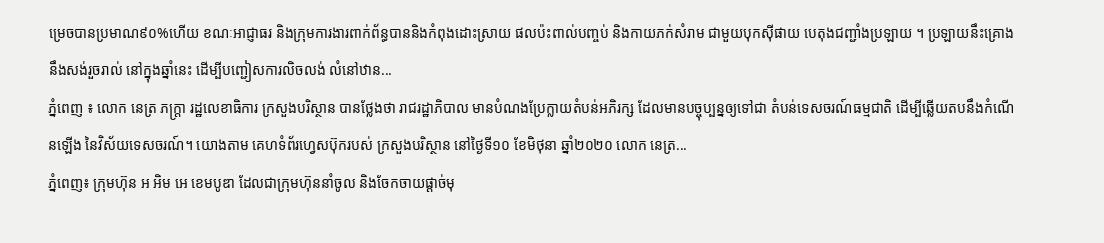ម្រេចបានប្រមាណ៩០%ហើយ ខណៈអាជ្ញាធរ និងក្រុមការងារពាក់ព័ន្ធបាននិងកំពុងដោះស្រាយ ផលប៉ះពាល់បញ្ចប់ និងកាយភក់សំរាម ជាមួយបុកស៊ីផាយ បេតុងជញ្ជាំងប្រឡាយ ។ ប្រឡាយនឹះគ្រោងនឹងសង់រួចរាល់ នៅក្នុងឆ្នាំនេះ ដើម្បីបញ្ជៀសការលិចលង់ លំនៅឋាន...
ភ្នំពេញ ៖ លោក នេត្រ ភក្រ្តា រដ្ឋលេខាធិការ ក្រសួងបរិស្ថាន បានថ្លែងថា រាជរដ្ឋាភិបាល មានបំណងប្រែក្លាយតំបន់អភិរក្ស ដែលមានបច្ចុប្បន្នឲ្យទៅជា តំបន់ទេសចរណ៍ធម្មជាតិ ដើម្បីឆ្លើយតបនឹងកំណើនឡើង នៃវិស័យទេសចរណ៍។ យោងតាម គេហទំព័រហ្វេសប៊ុករបស់ ក្រសួងបរិស្ថាន នៅថ្ងៃទី១០ ខែមិថុនា ឆ្នាំ២០២០ លោក នេត្រ...
ភ្នំពេញ៖ ក្រុមហ៊ុន អ អិម អេ ខេមបូឌា ដែលជាក្រុមហ៊ុននាំចូល និងចែកចាយផ្ដាច់មុ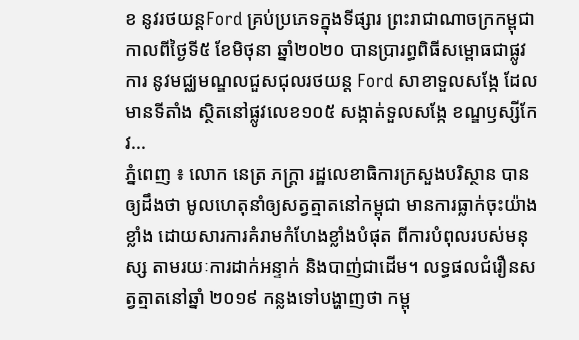ខ នូវរថយន្តFord គ្រប់ប្រភេទក្នុងទីផ្សារ ព្រះរាជាណាចក្រកម្ពុជា កាលពីថ្ងៃទី៥ ខែមិថុនា ឆ្នាំ២០២០ បានប្រារព្ធពិធីសម្ពោធជាផ្លូវការ នូវមជ្ឈមណ្ឌលជួសជុលរថយន្ត Ford សាខាទួលសង្កែ ដែលមានទីតាំង ស្ថិតនៅផ្លូវលេខ១០៥ សង្កាត់ទួលសង្កែ ខណ្ឌឫស្សីកែវ...
ភ្នំពេញ ៖ លោក នេត្រ ភក្ត្រា រដ្ឋលេខាធិការក្រសួងបរិស្ថាន បានឲ្យដឹងថា មូលហេតុនាំឲ្យសត្វត្មាតនៅកម្ពុជា មានការធ្លាក់ចុះយ៉ាងខ្លាំង ដោយសារការគំរាមកំហែងខ្លាំងបំផុត ពីការបំពុលរបស់មនុស្ស តាមរយៈការដាក់អន្ទាក់ និងបាញ់ជាដើម។ លទ្ធផលជំរឿនសត្វត្មាតនៅឆ្នាំ ២០១៩ កន្លងទៅបង្ហាញថា កម្ពុ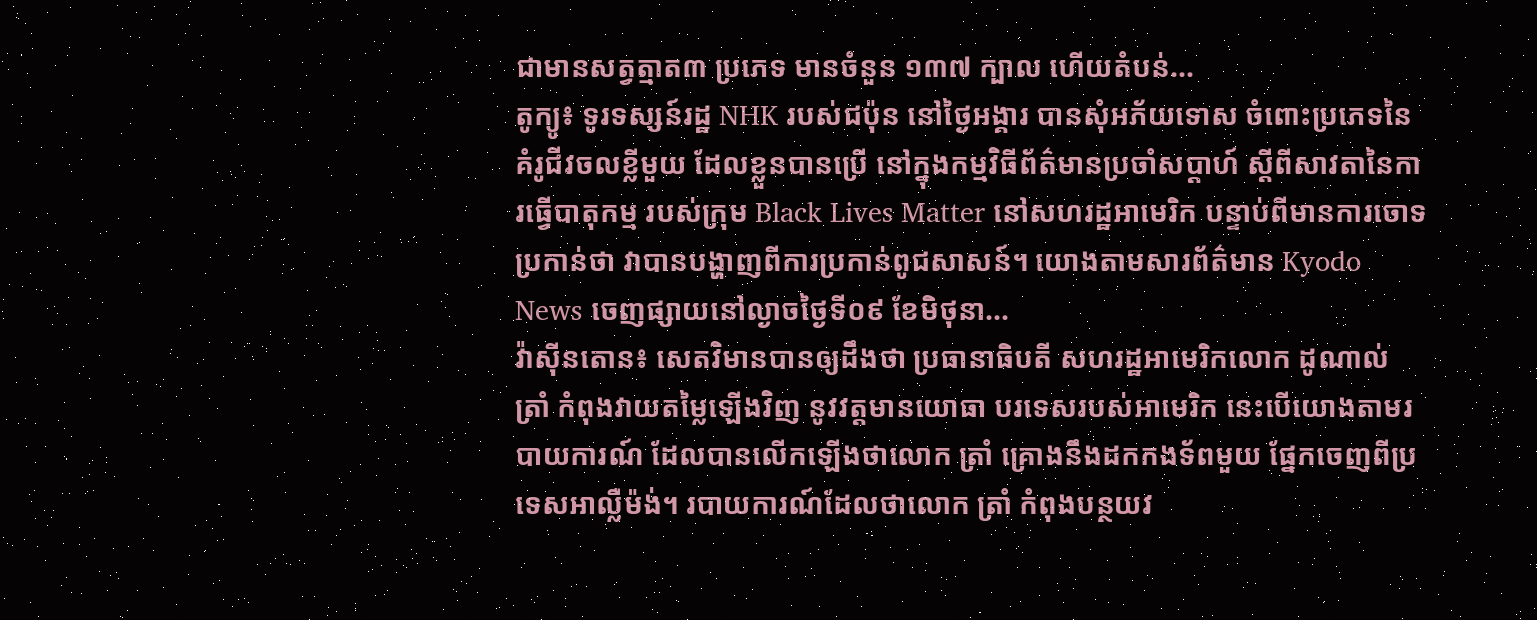ជាមានសត្វត្មាត៣ ប្រភេទ មានចំនួន ១៣៧ ក្បាល ហើយតំបន់...
តូក្យូ៖ ទូរទស្សន៍រដ្ឋ NHK របស់ជប៉ុន នៅថ្ងៃអង្គារ បានសុំអភ័យទោស ចំពោះប្រភេទនៃគំរូជីវចលខ្លីមួយ ដែលខ្លួនបានប្រើ នៅក្នុងកម្មវិធីព័ត៌មានប្រចាំសប្តាហ៍ ស្តីពីសាវតានៃការធ្វើបាតុកម្ម របស់ក្រុម Black Lives Matter នៅសហរដ្ឋអាមេរិក បន្ទាប់ពីមានការចោទប្រកាន់ថា វាបានបង្ហាញពីការប្រកាន់ពូជសាសន៍។ យោងតាមសារព័ត៌មាន Kyodo News ចេញផ្សាយនៅល្ងាចថ្ងៃទី០៩ ខែមិថុនា...
វ៉ាស៊ីនតោន៖ សេតវិមានបានឲ្យដឹងថា ប្រធានាធិបតី សហរដ្ឋអាមេរិកលោក ដូណាល់ ត្រាំ កំពុងវាយតម្លៃឡើងវិញ នូវវត្តមានយោធា បរទេសរបស់អាមេរិក នេះបើយោងតាមរបាយការណ៍ ដែលបានលើកឡើងថាលោក ត្រាំ គ្រោងនឹងដកកងទ័ពមួយ ផ្នែកចេញពីប្រទេសអាល្លឺម៉ង់។ របាយការណ៍ដែលថាលោក ត្រាំ កំពុងបន្ថយវ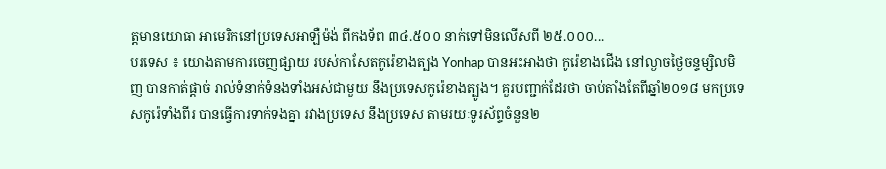ត្តមានយោធា អាមេរិកនៅប្រទេសអាឡឺម៉ង់ ពីកងទ័ព ៣៤.៥០០ នាក់ទៅមិនលើសពី ២៥.០០០...
បរទេស ៖ យោងតាមការចេញផ្សាយ របស់កាសែតកូរ៉េខាងត្បង Yonhap បានអះអាងថា កូរ៉េខាងជើង នៅល្ងាចថ្ងៃចន្ទម្សិលមិញ បានកាត់ផ្តាច់ រាល់ទំនាក់ទំនងទាំងអស់ជាមួយ នឹងប្រទេសកូរ៉េខាងត្បូង។ គួរបញ្ជាក់ដែរថា ចាប់តាំងតែពីឆ្នាំ២០១៨ មកប្រទេសកូរ៉េទាំងពីរ បានធ្វើការទាក់ទងគ្នា រវាងប្រទេស នឹងប្រទេស តាមរយៈទូរស័ព្ទចំនួន២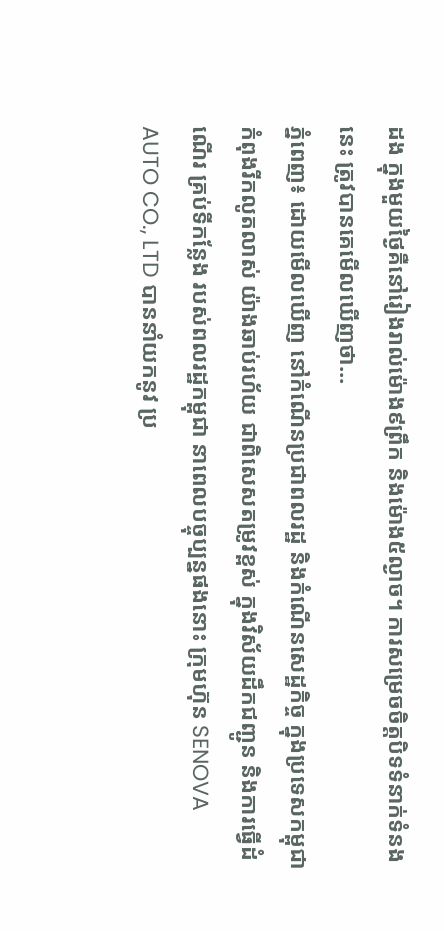ដង ក្នុងមួយថ្ងៃគឺនៅរៀងរាល់ម៉ោង៩ព្រឹក និងម៉ោង៥ល្ងាច។ ការសម្រេចចិត្តបិទទំនាក់ទំនងនេះ ត្រូវបានគេមើលឃើញថា...
ភ្នំពេញ៖ ដោយមើលឃើញ នៅកំណើនប្រជាពលរដ្ឋ និងកំណើនសេដ្ឋកិច្ច ក្នុងប្រទេសកម្ពុជា កំពុងរីកលូតលាស់ យ៉ាងឆាប់រហ័យ ជាពិសេសតម្រូវខ្ពស់ ក្នុងវិស័យដឹកជញ្ជូន និងការធ្វើដំណើរ គ្រប់ទីកន្លែង របស់ពលរដ្ឋកម្ពុជា នាពេលបច្ចុប្បន្នផងនោះ ក្រុមហ៊ុន SENOVA AUTO CO., LTD បាននាំយកនូវ ប្រ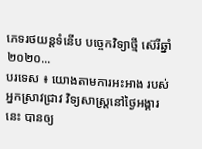ភេទរថយន្តទំនើប បច្ចេកវិទ្យាថ្មី ស៊េរីឆ្នាំ២០២០...
បរទេស ៖ យោងតាមការអះអាង របស់អ្នកស្រាវជ្រាវ វិទ្យសាស្ត្រនៅថ្ងៃអង្គារនេះ បានឲ្យ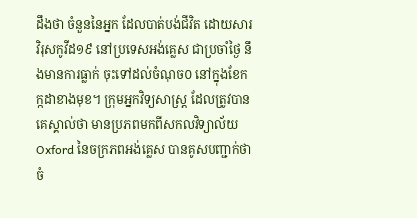ដឹងថា ចំនួននៃអ្នក ដែលបាត់បង់ជីវិត ដោយសារវិរុសកូវីដ១៩ នៅប្រទេសអង់គ្លេស ជាប្រចាំថ្ងៃ នឹងមានការធ្លាក់ ចុះទៅដល់ចំណុច០ នៅក្នុងខែកក្កដាខាងមុខ។ ក្រុមអ្នកវិទ្យសាស្ត្រ ដែលត្រូវបានគេស្គាល់ថា មានប្រភពមកពីសកលវិទ្យាល័យOxford នៃចក្រភពអង់គ្លេស បានគូសបញ្ជាក់ថាចំ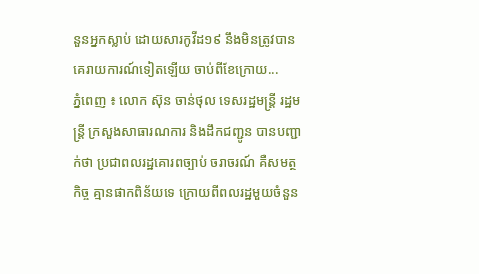នួនអ្នកស្លាប់ ដោយសារកូវីដ១៩ នឹងមិនត្រូវបានគេរាយការណ៍ទៀតឡើយ ចាប់ពីខែក្រោយ...
ភ្នំពេញ ៖ លោក ស៊ុន ចាន់ថុល ទេសរដ្ឋមន្ដ្រី រដ្ឋមន្ដ្រី ក្រសួងសាធារណការ និងដឹកជញ្ជូន បានបញ្ជាក់ថា ប្រជាពលរដ្ឋគោរពច្បាប់ ចរាចរណ៍ គឺសមត្ថកិច្ច គ្មានផាកពិន័យទេ ក្រោយពីពលរដ្ឋមួយចំនួន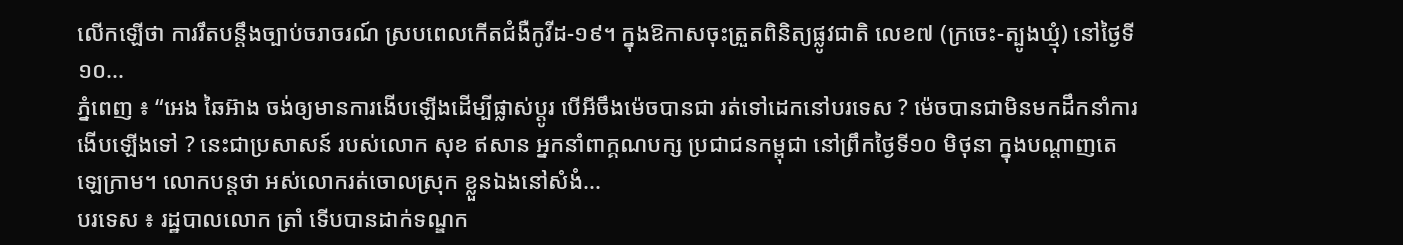លើកឡើថា ការរឹតបន្ដឹងច្បាប់ចរាចរណ៍ ស្របពេលកើតជំងឺកូវីដ-១៩។ ក្នុងឱកាសចុះត្រួតពិនិត្យផ្លូវជាតិ លេខ៧ (ក្រចេះ-ត្បូងឃ្មុំ) នៅថ្ងៃទី១០...
ភ្នំពេញ ៖ “អេង ឆៃអ៊ាង ចង់ឲ្យមានការងើបឡើងដើម្បីផ្លាស់ប្តូរ បើអីចឹងម៉េចបានជា រត់ទៅដេកនៅបរទេស ? ម៉េចបានជាមិនមកដឹកនាំការងើបឡើងទៅ ? នេះជាប្រសាសន៍ របស់លោក សុខ ឥសាន អ្នកនាំពាក្គណបក្ស ប្រជាជនកម្ពុជា នៅព្រឹកថ្ងៃទី១០ មិថុនា ក្នុងបណ្តាញតេឡេក្រាម។ លោកបន្តថា អស់លោករត់ចោលស្រុក ខ្លួនឯងនៅសំងំ...
បរទេស ៖ រដ្ឋបាលលោក ត្រាំ ទើបបានដាក់ទណ្ឌក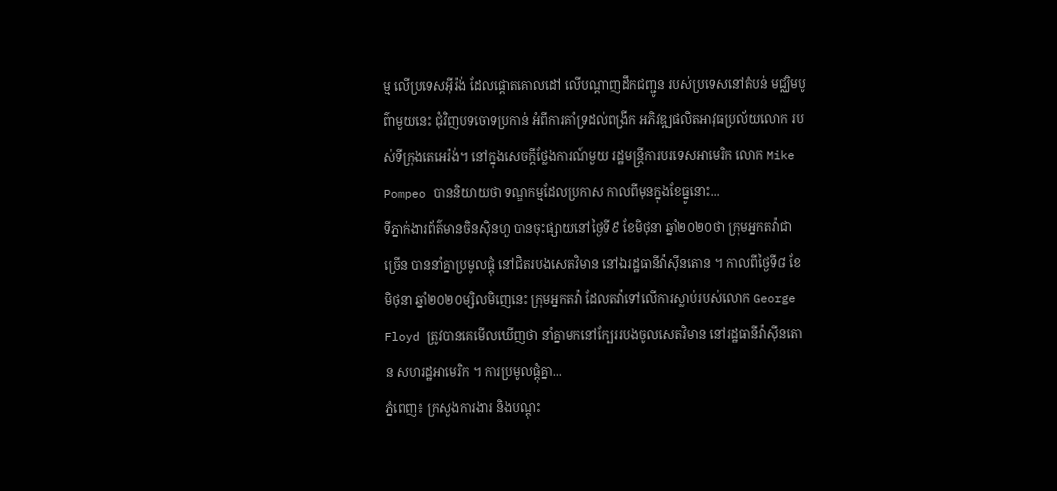ម្ម លើប្រទេសអ៊ីរ៉ង់ ដែលផ្តោតគោលដៅ លើបណ្ដាញដឹកជញ្ជូន របស់ប្រទេសនៅតំបន់ មជ្ឈិមបូព៌ាមួយនេះ ជុំវិញបទចោទប្រកាន់ អំពីការគាំទ្រដល់ពង្រីក អភិវឌ្ឍផលិតអាវុធប្រល័យលោក របស់ទីក្រុងតេអេរ៉ង់។ នៅក្នុងសេចក្តីថ្លែងការណ៍មួយ រដ្ឋមន្ត្រីការបរទេសអាមេរិក លោក Mike Pompeo បាននិយាយថា ទណ្ឌកម្មដែលប្រកាស កាលពីមុនក្នុងខែធ្នូនោះ...
ទីភ្នាក់ងារព័ត៌មានចិនស៊ិនហួ បានចុះផ្សាយនៅថ្ងៃទី៩ ខែមិថុនា ឆ្នាំ២០២០ថា ក្រុមអ្នកតវ៉ាជាច្រើន បាននាំគ្នាប្រមូលផ្តុំ នៅជិតរបងសេតវិមាន នៅឯរដ្ឋធានីវ៉ាស៊ីនតោន ។ កាលពីថ្ងៃទី៨ ខែមិថុនា ឆ្នាំ២០២០ម្សិលមិញេនេះ ក្រុមអ្នកតវ៉ា ដែលតវ៉ាទៅលើការស្លាប់របស់លោក George Floyd ត្រូវបានគេមើលឃើញថា នាំគ្នាមកនៅក្បែររបងចូលសេតវិមាន នៅរដ្ឋធានីវ៉ាស៊ីនតោន សហរដ្ឋអាមេរិក ។ ការប្រមូលផ្តុំគ្នា...
ភ្នំពេញ៖ ក្រសួងការងារ និងបណ្តុះ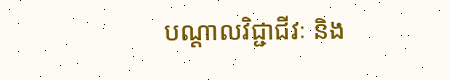បណ្តាលវិជ្ជាជីវៈ និង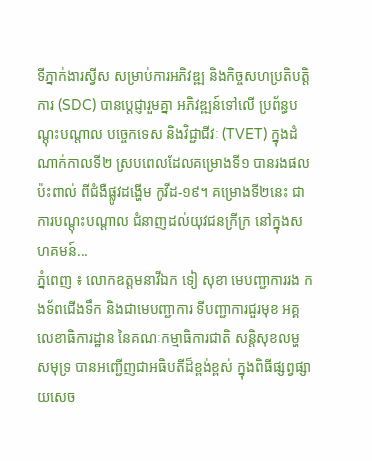ទីភ្នាក់ងារស្វីស សម្រាប់ការអភិវឌ្ឍ និងកិច្ចសហប្រតិបត្តិការ (SDC) បានប្តេជ្ញារួមគ្នា អភិវឌ្ឍន៍ទៅលើ ប្រព័ន្ធបណ្តុះបណ្តាល បច្ចេកទេស និងវិជ្ជាជីវៈ (TVET) ក្នុងដំណាក់កាលទី២ ស្របពេលដែលគម្រោងទី១ បានរងផលប៉ះពាល់ ពីជំងឺផ្លូវដង្ហើម កូវីដ-១៩។ គម្រោងទី២នេះ ជាការបណ្តុះបណ្តាល ជំនាញដល់យុវជនក្រីក្រ នៅក្នុងសហគមន៍...
ភ្នំពេញ ៖ លោកឧត្តមនាវីឯក ទៀ សុខា មេបញ្ជាការរង កងទ័ពជើងទឹក និងជាមេបញ្ជាការ ទីបញ្ជាការជួរមុខ អគ្គលេខាធិការដ្ឋាន នៃគណៈកម្មាធិការជាតិ សន្តិសុខលម្ហសមុទ្រ បានអញ្ជើញជាអធិបតីដ៏ខ្ពង់ខ្ពស់ ក្នុងពិធីផ្សព្វផ្សាយសេច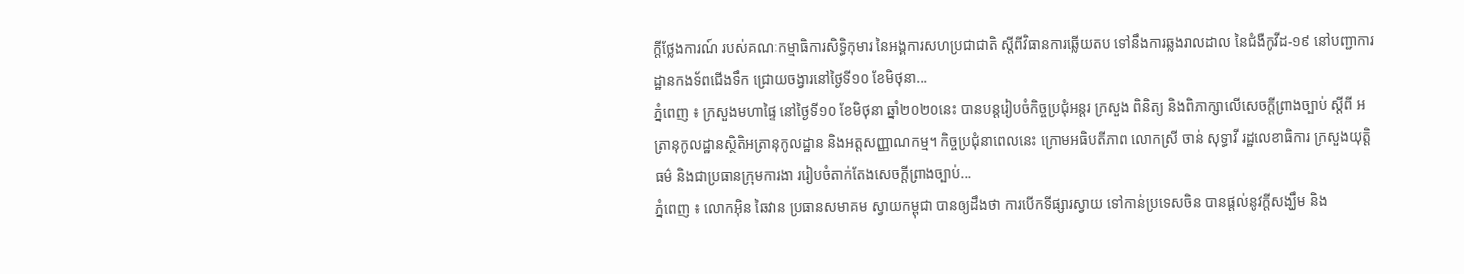ក្តីថ្លែងការណ៍ របស់គណៈកម្មាធិការសិទ្ធិកុមារ នៃអង្គការសហប្រជាជាតិ ស្តីពីវិធានការឆ្លើយតប ទៅនឹងការឆ្លងរាលដាល នៃជំងឺកូវីដ-១៩ នៅបញ្ជាការដ្ឋានកងទ័ពជើងទឹក ជ្រោយចង្វារនៅថ្ងៃទី១០ ខែមិថុនា...
ភ្នំពេញ ៖ ក្រសួងមហាផ្ទៃ នៅថ្ងៃទី១០ ខែមិថុនា ឆ្នាំ២០២០នេះ បានបន្ដរៀបចំកិច្ចប្រជុំអន្ដរ ក្រសួង ពិនិត្យ និងពិភាក្សាលើសេចក្ដីព្រាងច្បាប់ ស្ដីពី អត្រានុកូលដ្ឋានស្ថិតិអត្រានុកូលដ្ឋាន និងអត្តសញ្ញាណកម្ម។ កិច្ចប្រជុំនាពេលនេះ ក្រោមអធិបតីភាព លោកស្រី ចាន់ សុទ្ធាវី រដ្ឋលេខាធិការ ក្រសួងយុត្តិធម៌ និងជាប្រធានក្រុមការងា ររៀបចំតាក់តែងសេចក្តីព្រាងច្បាប់...
ភ្នំពេញ ៖ លោកអ៊ិន ឆៃវាន ប្រធានសមាគម ស្វាយកម្ពុជា បានឲ្យដឹងថា ការបើកទីផ្សារស្វាយ ទៅកាន់ប្រទេសចិន បានផ្ដល់នូវក្តីសង្ឃឹម និង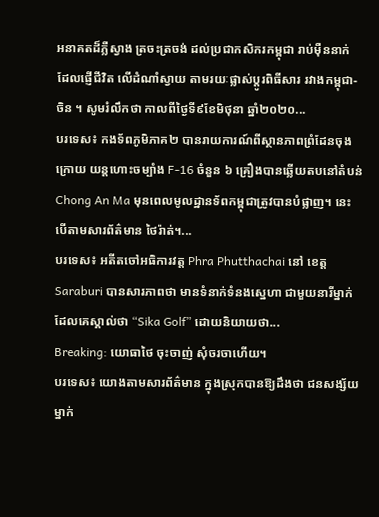អនាគតដ៏ភ្លឺស្វាង ត្រចះត្រចង់ ដល់ប្រជាកសិករកម្ពុជា រាប់ម៉ឺននាក់ ដែលផ្ញើជីវិត លើដំណាំស្វាយ តាមរយៈផ្លាស់ប្តូរពិធីសារ រវាងកម្ពុជា-ចិន ។ សូមរំលឹកថា កាលពីថ្ងៃទី៩ខែមិថុនា ឆ្នាំ២០២០...
បរទេស៖ កងទ័ពភូមិភាគ២ បានរាយការណ៍ពីស្ថានភាពព្រំដែនចុងក្រោយ យន្តហោះចម្បាំង F-16 ចំនួន ៦ គ្រឿងបានឆ្លើយតបនៅតំបន់ Chong An Ma មុនពេលមូលដ្ឋានទ័ពកម្ពុជាត្រូវបានបំផ្លាញ។ នេះបើតាមសារព័ត៌មាន ថៃរ៉ាត់។...
បរទេស៖ អតីតចៅអធិការវត្ត Phra Phutthachai នៅ ខេត្ត Saraburi បានសារភាពថា មានទំនាក់ទំនងស្នេហា ជាមួយនារីម្នាក់ ដែលគេស្គាល់ថា “Sika Golf” ដោយនិយាយថា...
Breaking: យោធាថៃ ចុះចាញ់ សុំចរចាហើយ។
បរទេស៖ យោងតាមសារព័ត៌មាន ក្នុងស្រុកបានឱ្យដឹងថា ជនសង្ស័យម្នាក់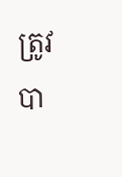ត្រូវបា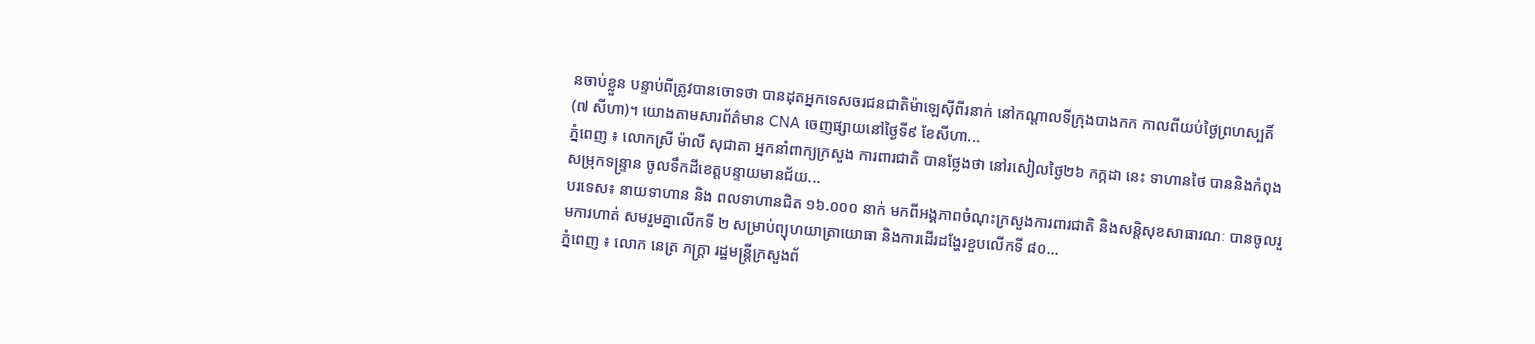នចាប់ខ្លួន បន្ទាប់ពីត្រូវបានចោទថា បានដុតអ្នកទេសចរជនជាតិម៉ាឡេស៊ីពីរនាក់ នៅកណ្តាលទីក្រុងបាងកក កាលពីយប់ថ្ងៃព្រហស្បតិ៍ (៧ សីហា)។ យោងតាមសារព័ត៌មាន CNA ចេញផ្សាយនៅថ្ងៃទី៩ ខែសីហា...
ភ្នំពេញ ៖ លោកស្រី ម៉ាលី សុជាតា អ្នកនាំពាក្យក្រសួង ការពារជាតិ បានថ្លែងថា នៅរសៀលថ្ងៃ២៦ កក្កដា នេះ ទាហានថៃ បាននិងកំពុងសម្រុកទន្ទ្រាន ចូលទឹកដីខេត្តបន្ទាយមានជ័យ...
បរទេស៖ នាយទាហាន និង ពលទាហានជិត ១៦.០០០ នាក់ មកពីអង្គភាពចំណុះក្រសួងការពារជាតិ និងសន្តិសុខសាធារណៈ បានចូលរួមការហាត់ សមរួមគ្នាលើកទី ២ សម្រាប់ព្យុហយាត្រាយោធា និងការដើរដង្ហែរខួបលើកទី ៨០...
ភ្នំពេញ ៖ លោក នេត្រ ភក្រ្តា រដ្ឋមន្រ្តីក្រសួងព័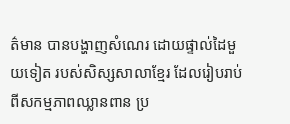ត៌មាន បានបង្ហាញសំណេរ ដោយផ្ទាល់ដៃមួយទៀត របស់សិស្សសាលាខ្មែរ ដែលរៀបរាប់ពីសកម្មភាពឈ្លានពាន ប្រ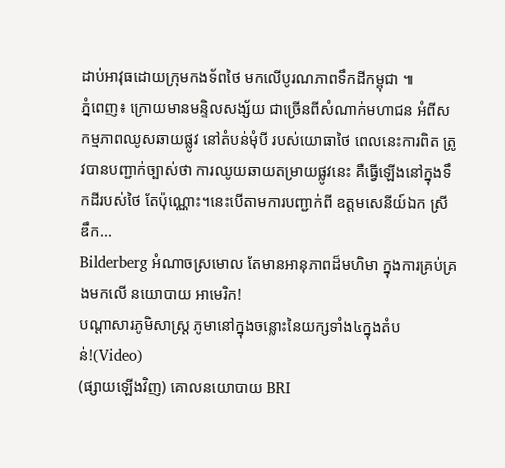ដាប់អាវុធដោយក្រុមកងទ័ពថៃ មកលើបូរណភាពទឹកដីកម្ពុជា ៕
ភ្នំពេញ៖ ក្រោយមានមន្ទិលសង្ស័យ ជាច្រើនពីសំណាក់មហាជន អំពីសកម្មភាពឈូសឆាយផ្លូវ នៅតំបន់មុំបី របស់យោធាថៃ ពេលនេះការពិត ត្រូវបានបញ្ជាក់ច្បាស់ថា ការឈូយឆាយតម្រាយផ្លូវនេះ គឺធ្វើឡើងនៅក្នុងទឹកដីរបស់ថៃ តែប៉ុណ្ណោះ។នេះបើតាមការបញ្ជាក់ពី ឧត្តមសេនីយ៍ឯក ស្រី ឌឹក...
Bilderberg អំណាចស្រមោល តែមានអានុភាពដ៏មហិមា ក្នុងការគ្រប់គ្រងមកលើ នយោបាយ អាមេរិក!
បណ្ដាសារភូមិសាស្រ្ត ភូមានៅក្នុងចន្លោះនៃយក្សទាំង៤ក្នុងតំបន់!(Video)
(ផ្សាយឡើងវិញ) គោលនយោបាយ BRI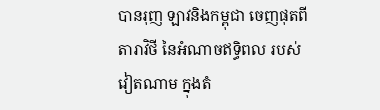បានរុញ ឡាវនិងកម្ពុជា ចេញផុតពីតារាវិថី នៃអំណាចឥទ្ធិពល របស់វៀតណាម ក្នុងតំ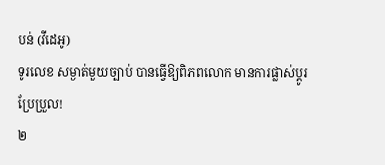បន់ (វីដេអូ)
ទូរលេខ សម្ងាត់មួយច្បាប់ បានធ្វើឱ្យពិភពលោក មានការផ្លាស់ប្ដូរ ប្រែប្រួល!
២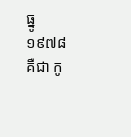ធ្នូ ១៩៧៨ គឺជា កូ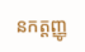នកត្តញ្ញូ